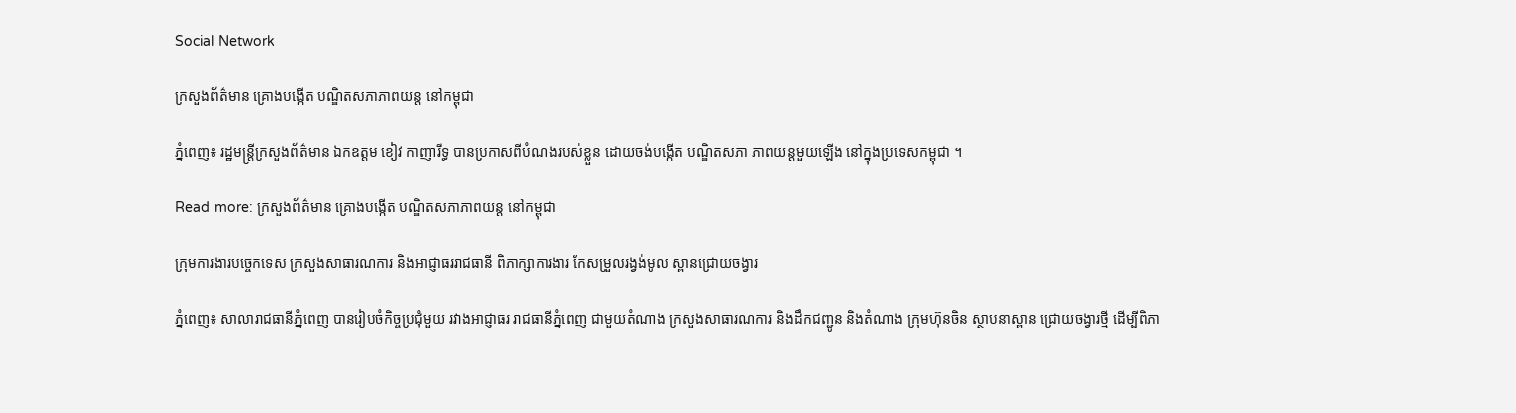Social Network

ក្រសួងព័ត៌មាន គ្រោងបង្កើត បណ្ឌិតសភាភាពយន្ត នៅកម្ពុជា

ភ្នំពេញ៖ រដ្ឋមន្ត្រីក្រសួងព័ត៌មាន ឯកឧត្តម ខៀវ កាញារីទ្ធ បានប្រកាសពីបំណងរបស់ខ្លួន ដោយចង់បង្កើត បណ្ឌិតសភា ភាពយន្តមួយឡើង នៅក្នុងប្រទេសកម្ពុជា ។

Read more: ក្រសួងព័ត៌មាន គ្រោងបង្កើត បណ្ឌិតសភាភាពយន្ត នៅកម្ពុជា

ក្រុមការងារបច្ចេកទេស ក្រសួងសាធារណការ និងអាជ្ញាធររាជធានី ពិភាក្សាការងារ កែសម្រួលរង្វង់មូល ស្ពានជ្រោយចង្វារ

ភ្នំពេញ៖ សាលារាជធានីភ្នំពេញ បានរៀបចំកិច្ចប្រជុំមួយ រវាងអាជ្ញាធរ រាជធានីភ្នំពេញ ជាមួយតំណាង ក្រសួងសាធារណការ និងដឹកជញ្ជូន និងតំណាង ក្រុមហ៊ុនចិន ស្ថាបនាស្ពាន ជ្រោយចង្វារថ្មី ដើម្បីពិភា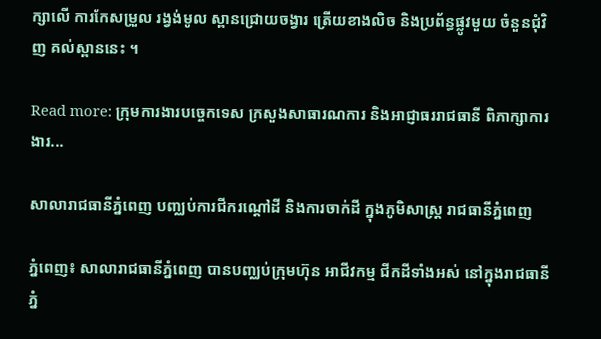ក្សាលើ ការកែសម្រួល រង្វង់មូល ស្ពានជ្រោយចង្វារ ត្រើយខាងលិច និងប្រព័ន្ធផ្លូវមួយ ចំនួនជុំវិញ គល់ស្ពាននេះ ។

Read more: ក្រុមការងារបច្ចេកទេស ក្រសួងសាធារណការ និងអាជ្ញាធររាជធានី ពិភាក្សាការងារ...

សាលារាជធានីភ្នំពេញ បញ្ឈប់ការជីករណ្តៅដី និងការចាក់ដី ក្នុងភូមិសាស្រ្ត រាជធានីភ្នំពេញ

ភ្នំពេញ៖ សាលារាជធានីភ្នំពេញ បានបញ្ឈប់ក្រុមហ៊ុន អាជីវកម្ម ជីកដីទាំងអស់ នៅក្នុងរាជធានីភ្នំ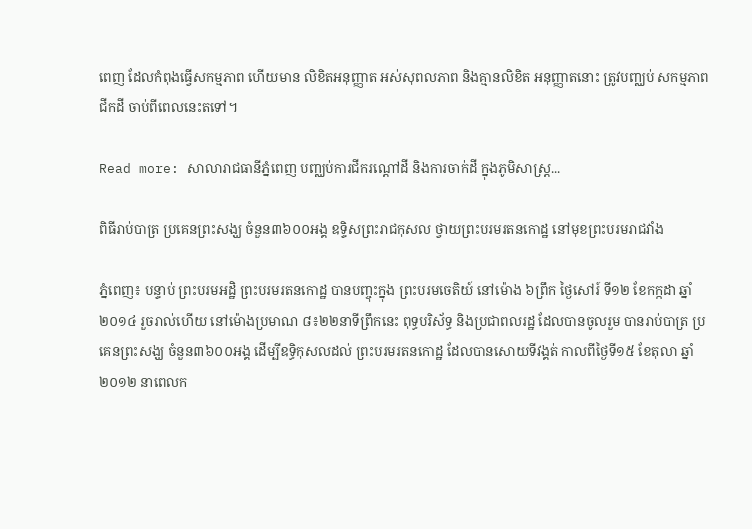ពេញ ដែលកំពុងធ្វើសកម្មភាព ហើយមាន លិខិតអនុញ្ញាត អស់សុពលភាព និងគ្មានលិខិត អនុញ្ញាតនោះ ត្រូវបញ្ឈប់ សកម្មភាពជីកដី ចាប់ពីពេលនេះតទៅ។

Read more: សាលារាជធានីភ្នំពេញ បញ្ឈប់ការជីករណ្តៅដី និងការចាក់ដី ក្នុងភូមិសាស្រ្ត...

ពិធីរាប់បាត្រ ប្រគេនព្រះសង្ឃ ចំនួន៣៦០០អង្គ ឧទ្ទិសព្រះរាជកុសល ថ្វាយព្រះបរមរតនកោដ្ឋ នៅមុខព្រះបរមរាជវាំង

ភ្នំពេញ៖ បន្ទាប់ ព្រះបរមអដ្ឋិ ព្រះបរមរតនកោដ្ឋ បានបញ្ចុះក្នុង ព្រះបរមចេតិយ៍ នៅម៉ោង ៦ព្រឹក ថ្ងៃសៅរ៍ ទី១២ ខែកក្កដា ឆ្នាំ២០១៤ រួចរាល់ហើយ នៅម៉ោងប្រមាណ ៨៖២២នាទីព្រឹកនេះ ពុទ្ធបរិស័ទ្ធ និងប្រជាពលរដ្ឋ ដែលបានចូលរួម បានរាប់បាត្រ ប្រគេនព្រះសង្ឃ ចំនួន៣៦០០អង្គ ដើម្បីឧទ្ធិកុសលដល់ ព្រះបរមរតនកោដ្ឋ ដែលបានសោយទីវង្គត់ កាលពីថ្ងៃទី១៥ ខែតុលា ឆ្នាំ២០១២ នាពេលក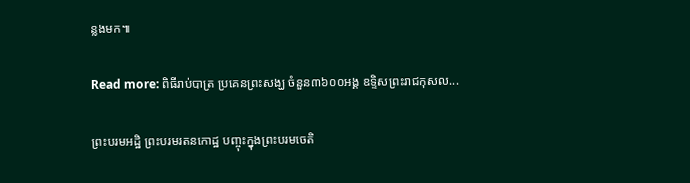ន្លងមក៕

Read more: ពិធីរាប់បាត្រ ប្រគេនព្រះសង្ឃ ចំនួន៣៦០០អង្គ ឧទ្ទិសព្រះរាជកុសល...

ព្រះបរមអដ្ឋិ ព្រះបរមរតនកោដ្ឋ បញ្ចុះក្នុងព្រះបរមចេតិ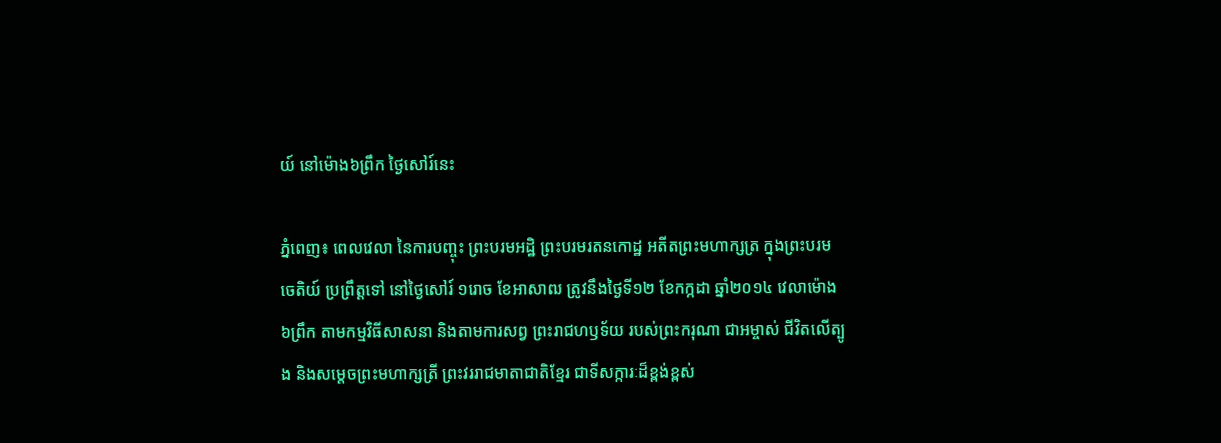យ៍ នៅម៉ោង៦ព្រឹក ថ្ងៃសៅរ៍នេះ

ភ្នំពេញ៖ ពេលវេលា នៃការបញ្ចុះ ព្រះបរមអដ្ឋិ ព្រះបរមរតនកោដ្ឋ អតីតព្រះមហាក្សត្រ ក្នុងព្រះបរមចេតិយ៍ ប្រព្រឹត្តទៅ នៅថ្ងៃសៅរ៍ ១រោច ខែអាសាឍ ត្រូវនឹងថ្ងៃទី១២ ខែកក្កដា ឆ្នាំ២០១៤ វេលាម៉ោង ៦ព្រឹក តាមកម្មវិធីសាសនា និងតាមការសព្វ ព្រះរាជហឫទ័យ របស់ព្រះករុណា ជាអម្ចាស់ ជីវិតលើត្បូង និងសម្តេចព្រះមហាក្សត្រី ព្រះវររាជមាតាជាតិខ្មែរ ជាទីសក្ការៈដ៏ខ្ពង់ខ្ពស់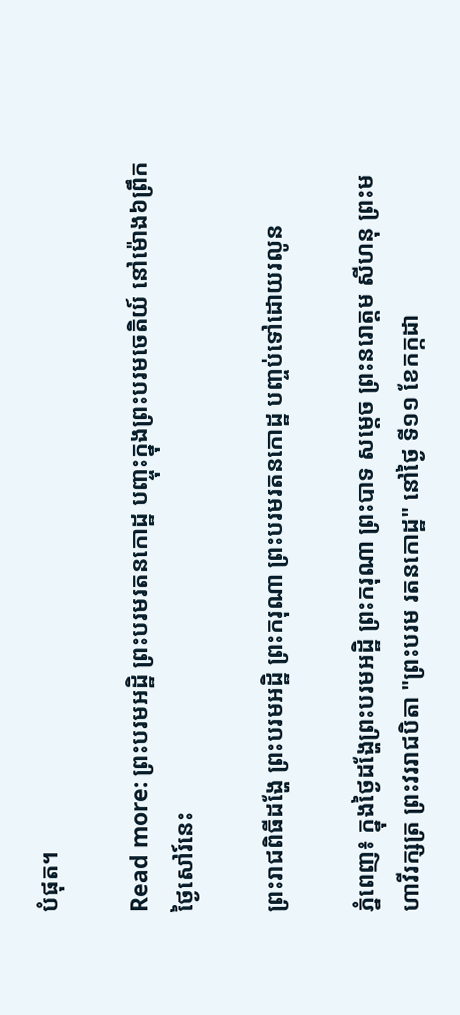បំផុត។

Read more: ព្រះបរមអដ្ឋិ ព្រះបរមរតនកោដ្ឋ បញ្ចុះក្នុងព្រះបរមចេតិយ៍ នៅម៉ោង៦ព្រឹក ថ្ងៃសៅរ៍នេះ

ព្រះរាជពិធីដង្ហែ ព្រះបរមអដ្ឋិ ព្រះករុណា ព្រះបរមរតនកោដ្ឋ បញ្ចប់ទៅដោយរលូន

ភ្នំពេញ៖ ក្នុងថ្ងៃដង្ហែព្រះបរមអដ្ឋិ ព្រះករុណា ព្រះបាទ សម្តេច ព្រះនរោត្តម សីហនុ ព្រះមហាវីរក្សត្រ ព្រះវររាជបិតា "ព្រះបរម រតនកោដ្ឋ" នៅថ្ងៃ ទី១១ ខែកក្កដា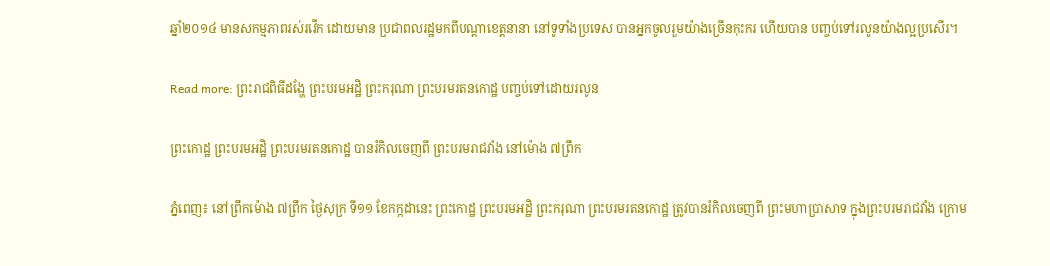ឆ្នាំ២០១៤ មានសកម្មភាពរស់រវើក ដោយមាន ប្រជាពលរដ្ឋមកពីបណ្តាខេត្តនានា នៅទូទាំងប្រទេស បានអ្នកចូលរួមយ៉ាងច្រើនកុះករ ហើយបាន បញ្ចប់ទៅរលូនយ៉ាងល្អប្រសើរ។

Read more: ព្រះរាជពិធីដង្ហែ ព្រះបរមអដ្ឋិ ព្រះករុណា ព្រះបរមរតនកោដ្ឋ បញ្ចប់ទៅដោយរលូន

ព្រះកោដ្ឋ ព្រះបរមអដ្ឋិ ព្រះបរមរតនកោដ្ឋ បានរំកិលចេញពី ព្រះបរមរាជវាំង នៅម៉ោង ៧ព្រឹក

ភ្នំពេញ៖ នៅព្រឹកម៉ោង ៧ព្រឹក ថ្ងៃសុក្រ ទី១១ ខែកក្កដានេះ ព្រះកោដ្ឋ ព្រះបរមអដ្ឋិ ព្រះករុណា ព្រះបរមរតនកោដ្ឋ ត្រូវបានរំកិលចេញពី ព្រះមហាប្រាសាទ ក្នុងព្រះបរមរាជវាំង ក្រោម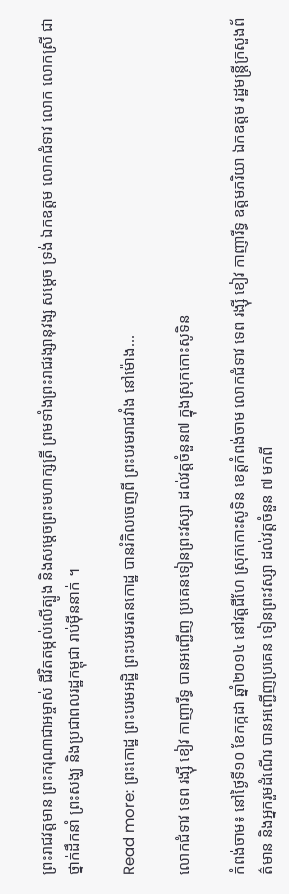ព្រះរាជវត្តមាន ព្រះករុណាជាអម្ចាស់ ជីវិតតម្កល់លើត្បូង និងសម្តេចព្រះមហាក្សត្រី ព្រមទាំងព្រះរាជរង្សានុវង្ស សម្តេច ទ្រង់ ឯកឧត្តម លោកជំទាវ លោក លោកស្រី ជាថ្នាក់ដឹកនាំ ព្រះសង្ឃ និងប្រជាពលរដ្ឋកម្ពុជា រាប់ម៉ីននាក់ ។

Read more: ព្រះកោដ្ឋ ព្រះបរមអដ្ឋិ ព្រះបរមរតនកោដ្ឋ បានរំកិលចេញពី ព្រះបរមរាជវាំង នៅម៉ោង...

លោកជំទាវ ទេព រង្ស៊ី ខៀវ កាញារីទ្ធ បានអញ្ជើញ ប្រគេនទៀនព្រះវស្សា ដល់វត្តចំនួន៧ ក្នុងស្រុកកោះសូទិន

កំពង់ចាម៖ នៅថ្ងៃទី១០ ខែកក្កដា ឆ្នាំ២០១៤ នៅវត្តជីហែ ស្រុកកោះសូទិន ខេត្តកំពង់ចាម លោកជំទាវ ទេព រង្ស៊ី ខៀវ កាញារីទ្ធ ឧត្តមភរិយា ឯកឧត្តម រដ្ឋមន្រ្តីក្រសួងព័ត៌មាន និងអ្នករួមដំណើរ បានអញ្ជើញប្រគេន ទៀនព្រះវស្សា ដល់វត្តចំនួន ៧ មកពី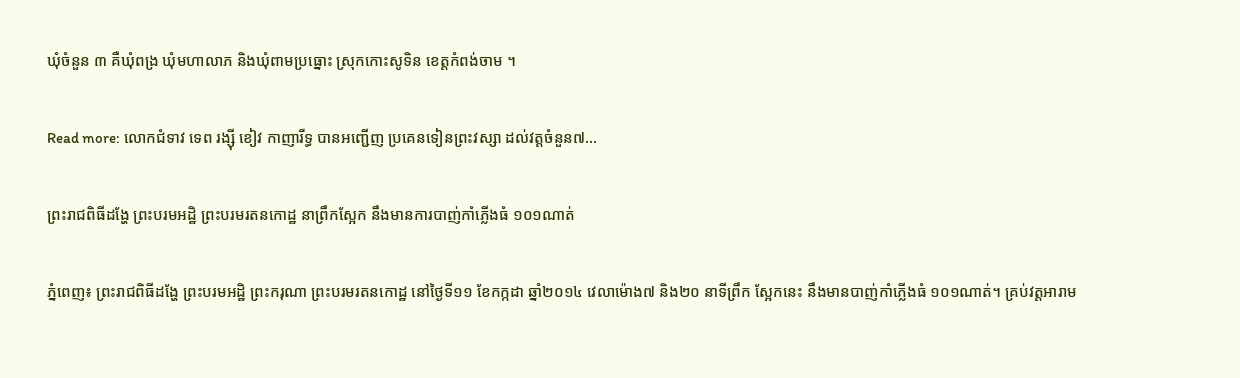ឃុំចំនួន ៣ គឺឃុំពង្រ ឃុំមហាលាភ និងឃុំពាមប្រធ្នោះ ស្រុកកោះសូទិន ខេត្តកំពង់ចាម ។

Read more: លោកជំទាវ ទេព រង្ស៊ី ខៀវ កាញារីទ្ធ បានអញ្ជើញ ប្រគេនទៀនព្រះវស្សា ដល់វត្តចំនួន៧...

ព្រះរាជពិធីដង្ហែ ព្រះបរមអដ្ឋិ ព្រះបរមរតនកោដ្ឋ នាព្រឹកស្អែក នឹងមានការបាញ់កាំភ្លើងធំ ១០១ណាត់

ភ្នំពេញ៖ ព្រះរាជពិធីដង្ហែ ព្រះបរមអដ្ឋិ ព្រះករុណា ព្រះបរមរតនកោដ្ឋ នៅថ្ងៃទី១១ ខែកក្កដា ឆ្នាំ២០១៤ វេលាម៉ោង៧ និង២០ នាទីព្រឹក ស្អែកនេះ នឹងមានបាញ់កាំភ្លើងធំ ១០១ណាត់។ គ្រប់វត្តអារាម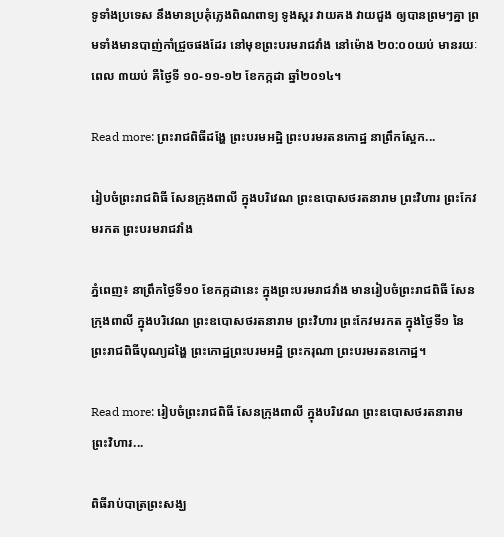ទូទាំងប្រទេស នឹងមានប្រគុំភ្លេងពិណពាទ្យ ទូងស្គរ វាយគង វាយជួង ឲ្យបានព្រមៗគ្នា ព្រមទាំងមានបាញ់កាំជ្រួចផងដែរ នៅមុខព្រះបរមរាជវាំង នៅម៉ោង ២០:០០យប់ មានរយៈពេល ៣យប់ គឺថ្ងៃទី ១០-១១-១២ ខែកក្កដា ឆ្នាំ២០១៤។

Read more: ព្រះរាជពិធីដង្ហែ ព្រះបរមអដ្ឋិ ព្រះបរមរតនកោដ្ឋ នាព្រឹកស្អែក...

រៀបចំព្រះរាជពិធី សែនក្រុងពាលី ក្នុងបរិវេណ ព្រះឧបោសថរតនារាម ព្រះវិហារ ព្រះកែវមរកត ព្រះបរមរាជវាំង

ភ្នំពេញ៖ នាព្រឹកថ្ងៃទី១០ ខែកក្កដានេះ ក្នុងព្រះបរមរាជវាំង មានរៀបចំព្រះរាជពិធី សែនក្រុងពាលី ក្នុងបរិវេណ ព្រះឧបោសថរតនារាម ព្រះវិហារ ព្រះកែវមរកត ក្នុងថ្ងៃទី១ នៃព្រះរាជពិធីបុណ្យដង្ហៃ ព្រះកោដ្ឋព្រះបរមអដ្ឋិ ព្រះករុណា ព្រះបរមរតនកោដ្ឋ។

Read more: រៀបចំព្រះរាជពិធី សែនក្រុងពាលី ក្នុងបរិវេណ ព្រះឧបោសថរតនារាម ព្រះវិហារ...

ពិធីរាប់បាត្រព្រះសង្ឃ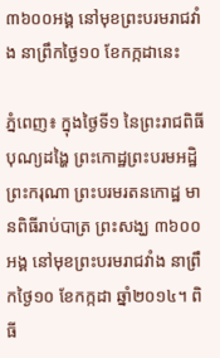៣៦០០អង្គ នៅមុខព្រះបរមរាជវាំង នាព្រឹកថ្ងៃ១០ ខែកក្កដានេះ

ភ្នំពេញ៖ ក្នុងថ្ងៃទី១ នៃព្រះរាជពិធីបុណ្យដង្ហៃ ព្រះកោដ្ឋព្រះបរមអដ្ឋិ ព្រះករុណា ព្រះបរមរតនកោដ្ឋ មានពិធីរាប់បាត្រ ព្រះសង្ឃ ៣៦០០អង្គ នៅមុខព្រះបរមរាជវាំង នាព្រឹកថ្ងៃ១០ ខែកក្កដា ឆ្នាំ២០១៤។ ពិធី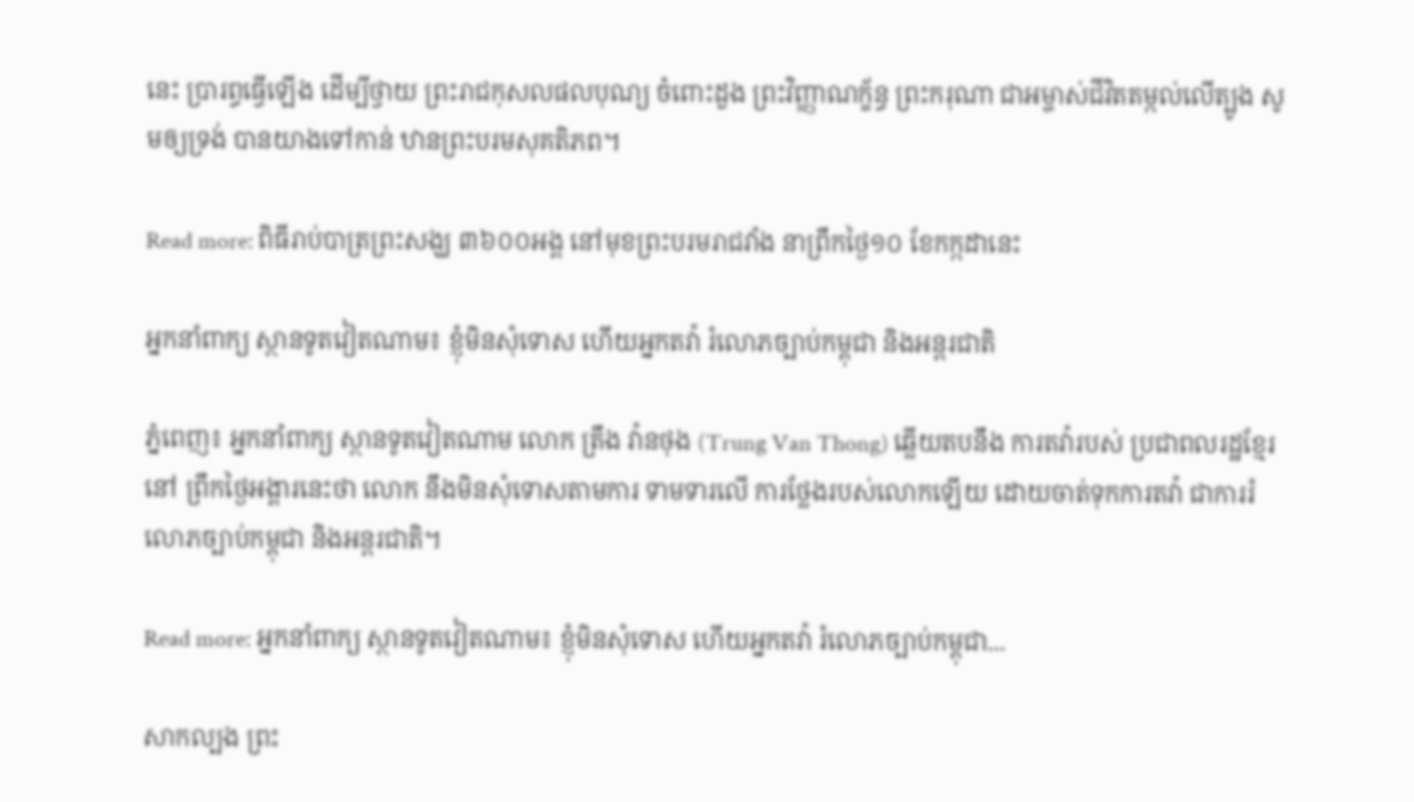នេះ ប្រារព្ធធ្វើឡើង ដើម្បីថ្វាយ ព្រះរាជកុសលផលបុណ្យ ចំពោះដួង ព្រះវិញ្ញាណក្ខ័ន្ធ ព្រះករុណា ជាអម្ចាស់ជីវិតតម្កល់លើត្បូង សូមឲ្យទ្រង់ បានយាងទៅកាន់ ឋានព្រះបរមសុគតិភព។

Read more: ពិធីរាប់បាត្រព្រះសង្ឃ ៣៦០០អង្គ នៅមុខព្រះបរមរាជវាំង នាព្រឹកថ្ងៃ១០ ខែកក្កដានេះ

អ្នកនាំពាក្យ ស្ថានទូតវៀតណាម៖ ខ្ញុំមិនសុំទោស ហើយអ្នកតវ៉ា រំលោភច្បាប់កម្ពុជា និងអន្តរជាតិ

ភ្នំពេញ៖ អ្នកនាំពាក្យ ស្ថានទូតវៀតណាម លោក ត្រឹង វ៉ានថុង (Trung Van Thong) ឆ្លើយតបនឹង ការតវ៉ារបស់ ប្រជាពលរដ្ឋខ្មែរនៅ ព្រឹកថ្ងៃអង្គារនេះថា លោក នឹងមិនសុំទោសតាមការ ទាមទារលើ ការថ្លែងរបស់លោកឡើយ ដោយចាត់ទុកការតវ៉ា ជាការរំលោភច្បាប់កម្ពុជា និងអន្តរជាតិ។

Read more: អ្នកនាំពាក្យ ស្ថានទូតវៀតណាម៖ ខ្ញុំមិនសុំទោស ហើយអ្នកតវ៉ា រំលោភច្បាប់កម្ពុជា...

សាកល្បង ព្រះ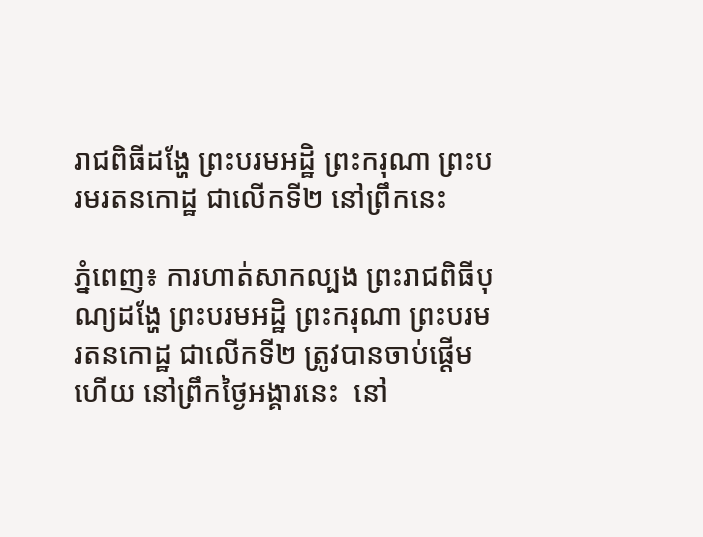រាជពិធីដង្ហែ ព្រះបរមអដ្ឋិ ព្រះករុណា ព្រះបរមរតនកោដ្ឋ ជាលើកទី២ នៅព្រឹកនេះ

ភ្នំពេញ៖ ការហាត់សាកល្បង ព្រះរាជពិធីបុណ្យដង្ហែ ព្រះបរមអដ្ឋិ ព្រះករុណា ព្រះបរមរតនកោដ្ឋ ជាលើកទី២ ត្រូវបានចាប់ផ្ដើមហើយ នៅព្រឹកថ្ងៃអង្គារនេះ  នៅ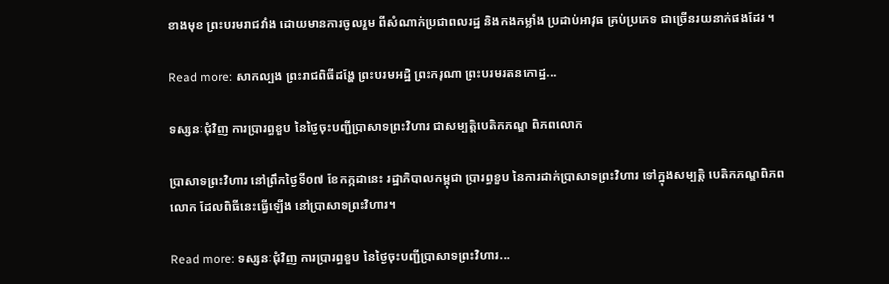ខាងមុខ ព្រះបរមរាជវាំង ដោយមានការចូលរួម ពីសំណាក់ប្រជាពលរដ្ឋ និងកងកម្លាំង ប្រដាប់អាវុធ គ្រប់ប្រភេទ ជាច្រើនរយនាក់ផងដែរ ។

Read more: សាកល្បង ព្រះរាជពិធីដង្ហែ ព្រះបរមអដ្ឋិ ព្រះករុណា ព្រះបរមរតនកោដ្ឋ...

ទស្សនៈជុំវិញ ការប្រារព្ធខួប នៃថ្ងៃចុះបញ្ជីប្រាសាទព្រះវិហារ ជាសម្បត្តិបេតិកភណ្ឌ ពិភពលោក

ប្រាសាទព្រះវិហារ នៅព្រឹកថ្ងៃទី០៧ ខែកក្កដានេះ រដ្ឋាភិបាលកម្ពុជា ប្រារព្ធខួប នៃការដាក់ប្រាសាទព្រះវិហារ ទៅក្នុងសម្បត្តិ បេតិកភណ្ឌពិភពលោក ដែលពិធីនេះធ្វើឡើង នៅប្រាសាទព្រះវិហារ។

Read more: ទស្សនៈជុំវិញ ការប្រារព្ធខួប នៃថ្ងៃចុះបញ្ជីប្រាសាទព្រះវិហារ...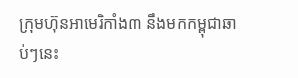ក្រុមហ៊ុនអាមេរិកាំង៣ នឹងមកកម្ពុជាឆាប់ៗនេះ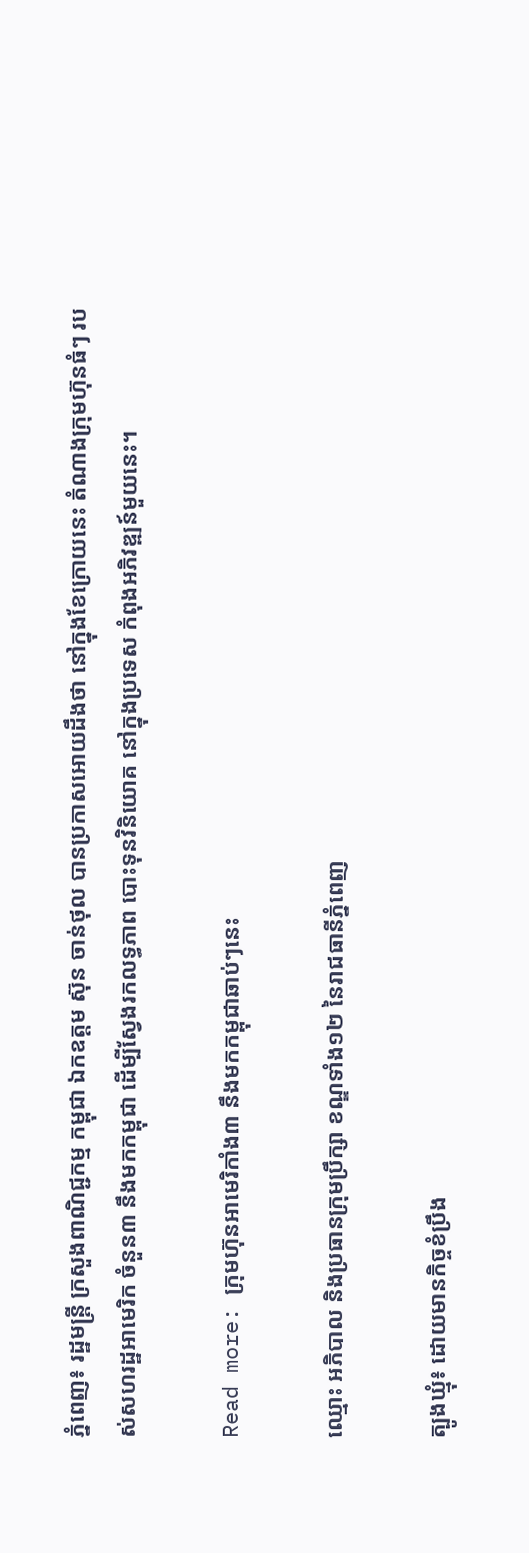ភ្នំពេញ៖ រដ្ឋមន្ត្រី ក្រសួងពាណិជ្ជកម្ម កម្ពុជា ឯកឧត្តម ស៊ុន ចាន់ថុល បានប្រកាសអោយដឹងថា នៅក្នុងខែក្រោយនេះ តំណាងក្រុមហ៊ុនធំៗ របស់សហរដ្ឋអាមេរិក ចំនួន៣ នឹងមកកម្ពុជា ដើម្បីស្វែងរកលទ្ធភាព បោះទុនវិនិយោគ នៅក្នុងប្រទេស កំពុងអភិវឌ្ឍន៍មួយនេះ។

Read more: ក្រុមហ៊ុនអាមេរិកាំង៣ នឹងមកកម្ពុជាឆាប់ៗនេះ

ឈ្មោះ អភិបាល និងប្រធានក្រុមប្រឹក្សា ខណ្ឌទាំង១២ នៃរាជធានីភ្នំពេញ

ត្បូងឃ្មុំ៖ ដោយមានកិច្ចខំប្រឹង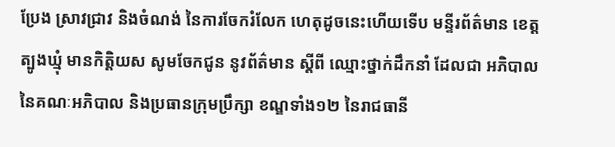ប្រែង ស្រាវជ្រាវ និងចំណង់ នៃការចែករំលែក ហេតុដូចនេះហើយទើប មន្ទីរព័ត៌មាន ខេត្តត្បូងឃ្មុំ មានកិត្តិយស សូមចែកជូន នូវព័ត៌មាន ស្តីពី ឈ្មោះថ្នាក់ដឹកនាំ ដែលជា អភិបាល នៃគណៈអភិបាល និងប្រធានក្រុមប្រឹក្សា ខណ្ឌទាំង១២ នៃរាជធានី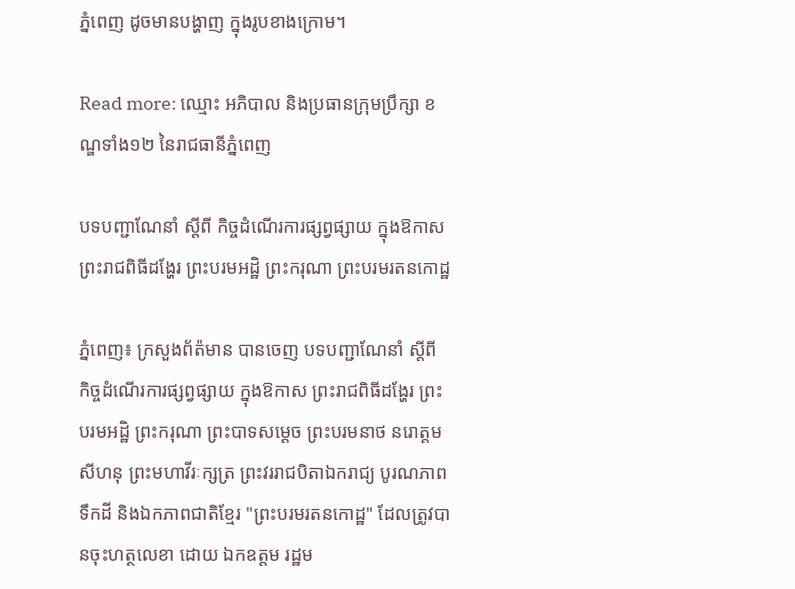ភ្នំពេញ ដូចមានបង្ហាញ ក្នុងរូបខាងក្រោម។

Read more: ឈ្មោះ អភិបាល និងប្រធានក្រុមប្រឹក្សា ខណ្ឌទាំង១២ នៃរាជធានីភ្នំពេញ

បទបញ្ជាណែនាំ ស្តីពី កិច្ចដំណើរការផ្សព្វផ្សាយ ក្នុងឱកាស ព្រះរាជពិធីដង្ហែរ ព្រះបរមអដ្ឋិ ព្រះករុណា ព្រះបរមរតនកោដ្ឋ

ភ្នំពេញ៖ ក្រសួងព័ត៉មាន បានចេញ បទបញ្ជាណែនាំ ស្តីពី កិច្ចដំណើរការផ្សព្វផ្សាយ ក្នុងឱកាស ព្រះរាជពិធីដង្ហែរ ព្រះបរមអដ្ឋិ ព្រះករុណា ព្រះបាទសម្តេច ព្រះបរមនាថ នរោត្តម សីហនុ ព្រះមហាវីរៈក្សត្រ ព្រះវររាជបិតាឯករាជ្យ បូរណភាពទឹកដី និងឯកភាពជាតិខ្មែរ "ព្រះបរមរតនកោដ្ឋ" ដែលត្រូវបានចុះហត្ថលេខា ដោយ ឯកឧត្តម រដ្ឋម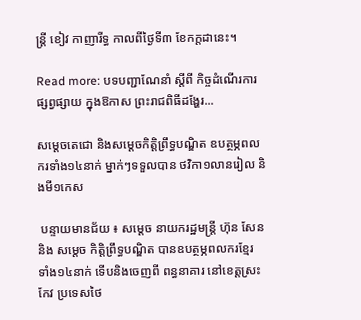ន្រ្តី ខៀវ កាញារីទ្ធ កាលពីថ្ងៃទី៣ ខែកក្តដានេះ។

Read more: បទបញ្ជាណែនាំ ស្តីពី កិច្ចដំណើរការផ្សព្វផ្សាយ ក្នុងឱកាស ព្រះរាជពិធីដង្ហែរ...

សម្ដេចតេជោ និងសម្ដេចកិត្ដិព្រឹទ្ធបណ្ឌិត ឧបត្ថម្ភពលករទាំង១៤នាក់ ម្នាក់ៗទទួលបាន ថវិកា១លានរៀល និងមី១កេស

 បន្ទាយមានជ័យ ៖ សម្ដេច នាយករដ្ឋមន្ដ្រី ហ៊ុន សែន និង សម្ដេច កិត្ដិព្រឹទ្ធបណ្ឌិត បានឧបត្ថម្ភពលករខ្មែរ ទាំង១៤នាក់ ទើបនិងចេញពី ពន្ធនាគារ នៅខេត្ដស្រះកែវ ប្រទេសថៃ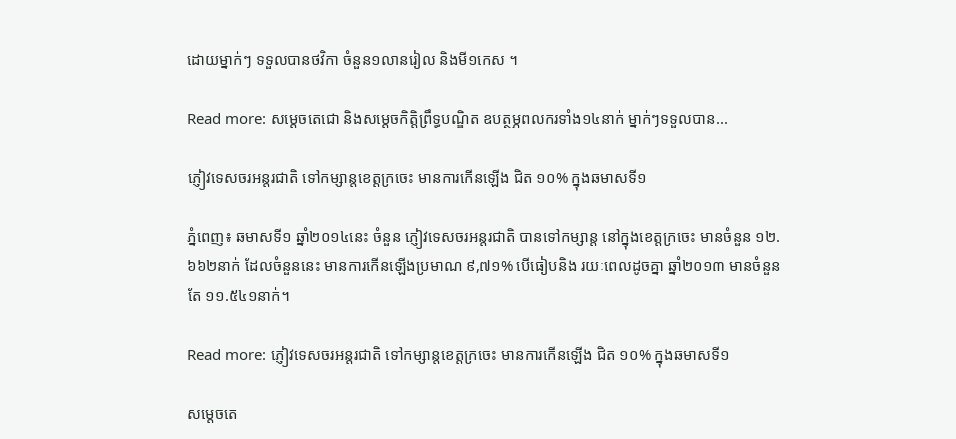ដោយម្នាក់ៗ ទទួលបានថវិកា ចំនួន១លានរៀល និងមី១កេស ។

Read more: សម្ដេចតេជោ និងសម្ដេចកិត្ដិព្រឹទ្ធបណ្ឌិត ឧបត្ថម្ភពលករទាំង១៤នាក់ ម្នាក់ៗទទួលបាន...

ភ្ញៀវទេសចរអន្តរជាតិ ទៅកម្សាន្តខេត្តក្រចេះ មានការកើនឡើង ជិត ១០% ក្នុងឆមាសទី១

ភ្នំពេញ៖ ឆមាសទី១ ឆ្នាំ២០១៤នេះ ចំនួន ភ្ញៀវទេសចរអន្តរជាតិ បានទៅកម្សាន្ត នៅក្នុងខេត្តក្រចេះ មានចំនួន ១២.៦៦២នាក់ ដែលចំនួននេះ មានការកើនឡើងប្រមាណ ៩,៧១% បើធៀបនិង រយៈពេលដូចគ្នា ឆ្នាំ២០១៣ មានចំនួនតែ ១១.៥៤១នាក់។

Read more: ភ្ញៀវទេសចរអន្តរជាតិ ទៅកម្សាន្តខេត្តក្រចេះ មានការកើនឡើង ជិត ១០% ក្នុងឆមាសទី១

សម្ដេចតេ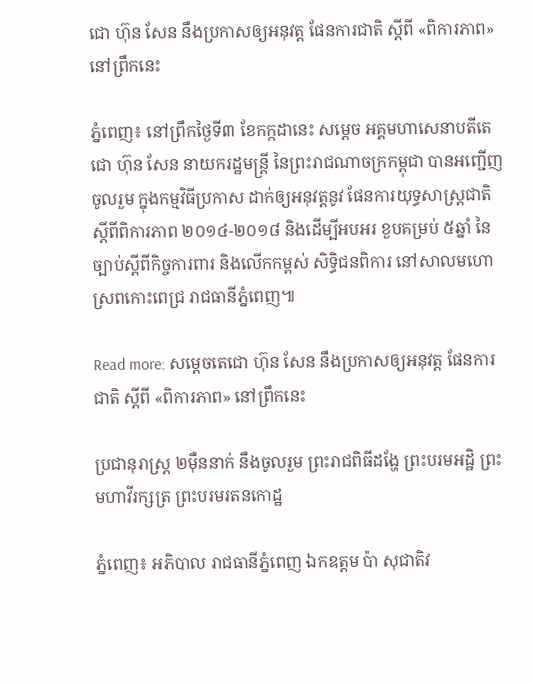ជោ ហ៊ុន សែន នឹងប្រកាសឲ្យអនុវត្ត ផែនការជាតិ ស្ដីពី «ពិការភាព» នៅព្រឹកនេះ

ភ្នំពេញ៖ នៅព្រឹកថ្ងៃទី៣ ខែកក្កដានេះ សម្ដេច អគ្គមហាសេនាបតីតេជោ ហ៊ុន សែន នាយករដ្ឋមន្រ្តី នៃព្រះរាជណាចក្រកម្ពុជា បានអញ្ជើញចូលរួម ក្នុងកម្មវិធីប្រកាស ដាក់ឲ្យអនុវត្តនូវ ផែនការយុទ្ធសាស្រ្តជាតិ ស្ដីពីពិការភាព ២០១៤-២០១៨ និងដើម្បីអបអរ ខួបគម្រប់ ៥ឆ្នាំ នៃច្បាប់ស្តីពីកិច្ចការពារ និងលើកកម្ពស់ សិទ្ធិជនពិការ នៅសាលមហោស្រពកោះពេជ្រ រាជធានីភ្នំពេញ៕

Read more: សម្ដេចតេជោ ហ៊ុន សែន នឹងប្រកាសឲ្យអនុវត្ត ផែនការជាតិ ស្ដីពី «ពិការភាព» នៅព្រឹកនេះ

ប្រជានុរាស្រ្ត ២ម៉ឺននាក់ នឹងចូលរួម ព្រះរាជពិធីដង្ហែ ព្រះបរមអដ្ឋិ ព្រះមហាវីរក្សត្រ ព្រះបរមរតនកោដ្ឋ

ភ្នំពេញ៖ អភិបាល រាជធានីភ្នំពេញ ឯកឧត្តម ប៉ា សុជាតិវ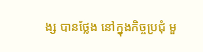ង្ស បានថ្លែង នៅក្នុងកិច្ចប្រជុំ មួ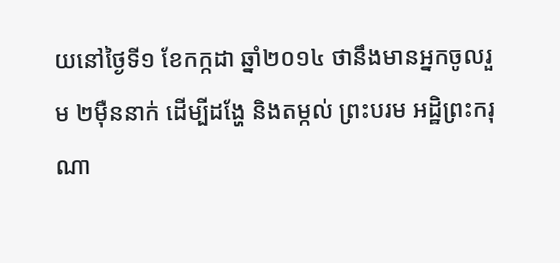យនៅថ្ងៃទី១ ខែកក្កដា ឆ្នាំ២០១៤ ថានឹងមានអ្នកចូលរួម ២ម៉ឺននាក់ ដើម្បីដង្ហែ និងតម្កល់ ព្រះបរម អដ្ឋិព្រះករុណា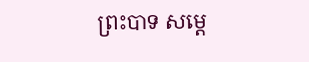ព្រះបាទ សម្តេ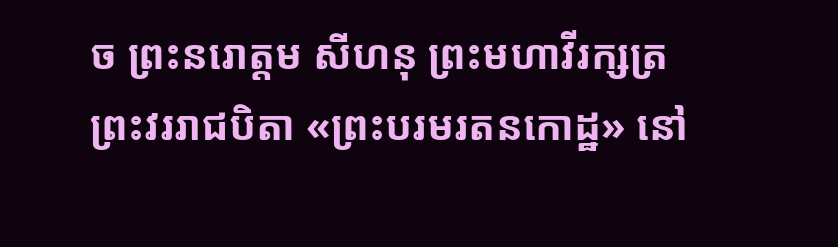ច ព្រះនរោត្តម សីហនុ ព្រះមហាវីរក្សត្រ ព្រះវររាជបិតា «ព្រះបរមរតនកោដ្ឋ» នៅ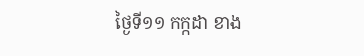ថ្ងៃទី១១ កក្កដា ខាង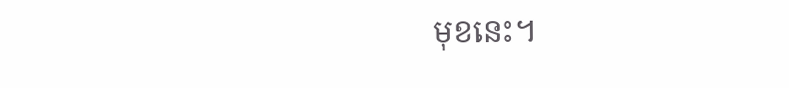មុខនេះ។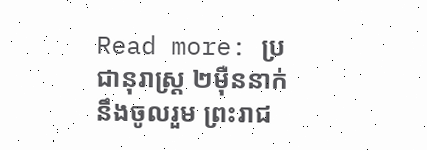Read more: ប្រជានុរាស្រ្ត ២ម៉ឺននាក់ នឹងចូលរួម ព្រះរាជ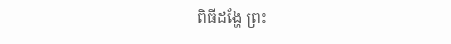ពិធីដង្ហែ ព្រះ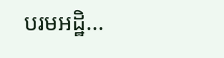បរមអដ្ឋិ...